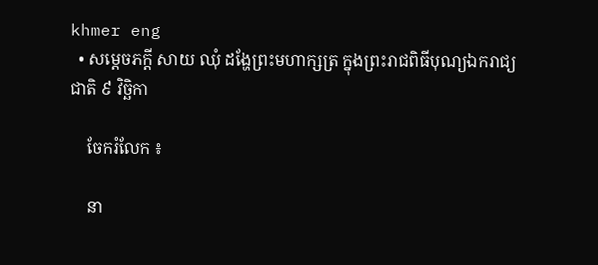khmer eng
  • សម្តេចភក្តី សាយ ឈុំ ដង្ហែព្រះមហាក្សត្រ ក្នុងព្រះរាជពិធីបុណ្យឯករាជ្យជាតិ ៩ វិច្ឆិកា

    ចែករំលែក ៖

    នា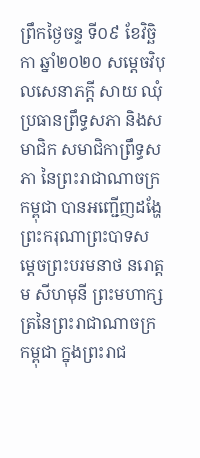ព្រឹកថ្ងៃចន្ទ ទី០៩ ខែវិច្ឆិកា ឆ្នាំ២០២០ សម្តេចវិបុលសេនាភក្តី សាយ ឈុំ ប្រធានព្រឹទ្ធសភា និងសមាជិក សមាជិកាព្រឹទ្ធសភា នៃព្រះរាជាណាចក្រកម្ពុជា បានអញ្ជើញដង្ហែព្រះករុណាព្រះបាទសម្តេចព្រះបរមនាថ នរោត្តម សីហមុនី ព្រះមហាក្សត្រនៃព្រះរាជាណាចក្រកម្ពុជា ក្នុងព្រះរាជ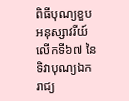ពិធីបុណ្យខួបអនុស្សាវរីយ៍លើកទី៦៧ នៃទិវាបុណ្យឯករាជ្យ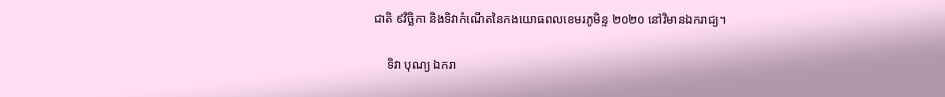ជាតិ ៩វិច្ឆិកា និងទិវាកំណើតនៃកងយោធពលខេមរភូមិន្ទ ២០២០ នៅវិមានឯករាជ្យ។

    ទិវា បុណ្យ ឯករា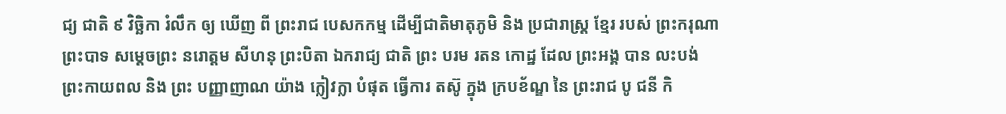ជ្យ ជាតិ ៩ វិច្ឆិកា រំលឹក ឲ្យ ឃើញ ពី ព្រះរាជ បេសកកម្ម ដើម្បីជាតិមាតុភូមិ និង ប្រជារាស្ត្រ ខ្មែរ របស់ ព្រះករុណា ព្រះបាទ សម្តេចព្រះ នរោត្តម សីហនុ ព្រះបិតា ឯករាជ្យ ជាតិ ព្រះ បរម រតន កោដ្ឋ ដែល ព្រះអង្គ បាន លះបង់ ព្រះកាយពល និង ព្រះ បញ្ញាញាណ យ៉ាង ក្លៀវក្លា បំផុត ធ្វើការ តស៊ូ ក្នុង ក្របខ័ណ្ឌ នៃ ព្រះរាជ បូ ជនី កិ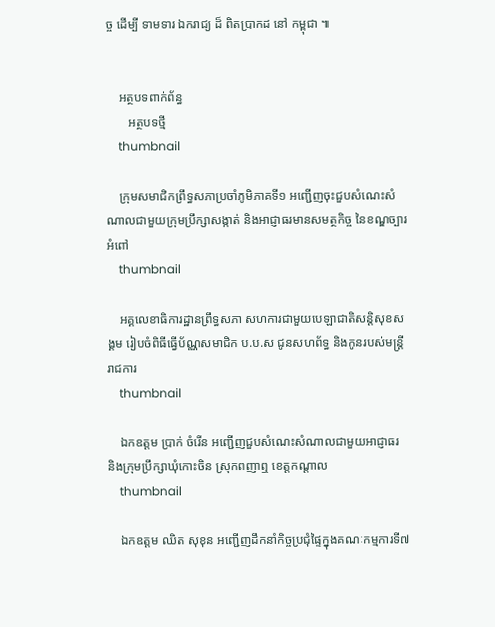ច្ច ដើម្បី ទាមទារ ឯករាជ្យ ដ៏ ពិតប្រាកដ នៅ កម្ពុជា ៕


    អត្ថបទពាក់ព័ន្ធ
       អត្ថបទថ្មី
    thumbnail

    ក្រុមសមាជិកព្រឹទ្ធសភាប្រចាំភូមិភាគទី១ អញ្ជើញចុះជួបសំណេះសំណាលជាមួយក្រុមប្រឹក្សាសង្កាត់ និងអាជ្ញាធរមានសមត្ថកិច្ច នៃខណ្ឌច្បារអំពៅ
    thumbnail

    អគ្គលេខាធិការដ្ឋានព្រឹទ្ធសភា សហការជាមួយបេឡាជាតិសន្តិសុខសង្គម រៀបចំពិធីធ្វើប័ណ្ណសមាជិក ប.ប.ស ជូនសហព័ទ្ធ និងកូនរបស់មន្ត្រីរាជការ
    thumbnail

    ឯកឧត្តម ប្រាក់ ចំរើន អញ្ជើញជួបសំណេះសំណាលជាមួយអាជ្ញាធរ និងក្រុមប្រឹក្សាឃុំកោះចិន ស្រុកពញាឮ ខេត្តកណ្តាល
    thumbnail

    ឯកឧត្តម ឈិត សុខុន អញ្ជើញដឹកនាំកិច្ចប្រជុំផ្ទៃក្នុងគណៈកម្មការទី៧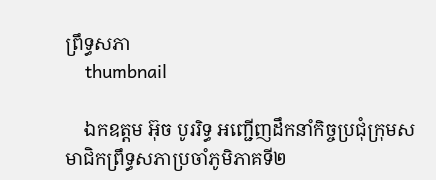ព្រឹទ្ធសភា
    thumbnail

    ឯកឧត្តម អ៊ុច បូររិទ្ធ អញ្ជើញដឹកនាំកិច្ចប្រជុំក្រុមសមាជិកព្រឹទ្ធសភាប្រចាំភូមិភាគទី២